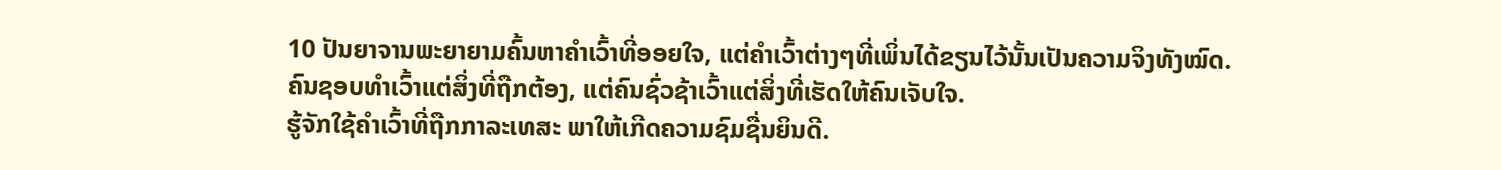10 ປັນຍາຈານພະຍາຍາມຄົ້ນຫາຄຳເວົ້າທີ່ອອຍໃຈ, ແຕ່ຄຳເວົ້າຕ່າງໆທີ່ເພິ່ນໄດ້ຂຽນໄວ້ນັ້ນເປັນຄວາມຈິງທັງໝົດ.
ຄົນຊອບທຳເວົ້າແຕ່ສິ່ງທີ່ຖືກຕ້ອງ, ແຕ່ຄົນຊົ່ວຊ້າເວົ້າແຕ່ສິ່ງທີ່ເຮັດໃຫ້ຄົນເຈັບໃຈ.
ຮູ້ຈັກໃຊ້ຄຳເວົ້າທີ່ຖືກກາລະເທສະ ພາໃຫ້ເກີດຄວາມຊົມຊື່ນຍິນດີ.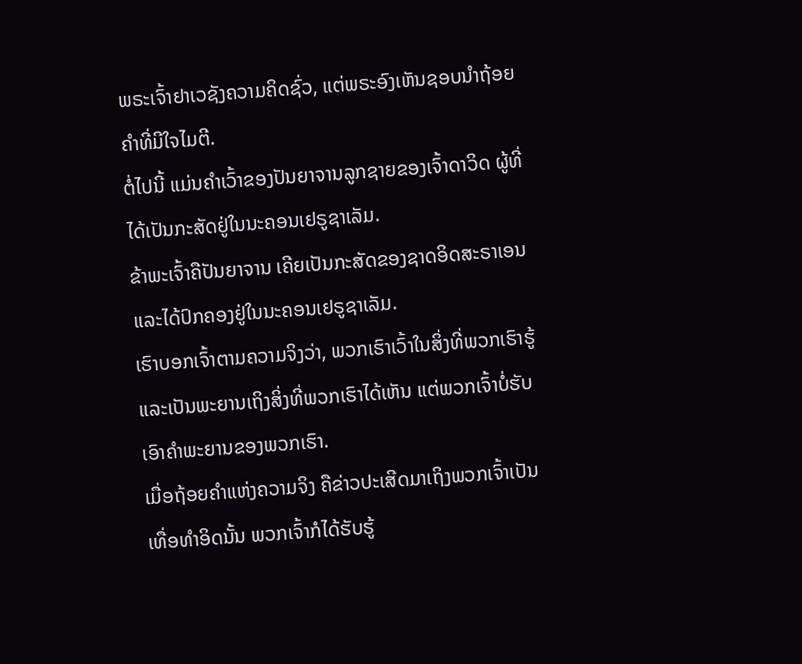ພຣະເຈົ້າຢາເວຊັງຄວາມຄິດຊົ່ວ, ແຕ່ພຣະອົງເຫັນຊອບນຳຖ້ອຍຄຳທີ່ມີໃຈໄມຕີ.
ຕໍ່ໄປນີ້ ແມ່ນຄຳເວົ້າຂອງປັນຍາຈານລູກຊາຍຂອງເຈົ້າດາວິດ ຜູ້ທີ່ໄດ້ເປັນກະສັດຢູ່ໃນນະຄອນເຢຣູຊາເລັມ.
ຂ້າພະເຈົ້າຄືປັນຍາຈານ ເຄີຍເປັນກະສັດຂອງຊາດອິດສະຣາເອນ ແລະໄດ້ປົກຄອງຢູ່ໃນນະຄອນເຢຣູຊາເລັມ.
ເຮົາບອກເຈົ້າຕາມຄວາມຈິງວ່າ, ພວກເຮົາເວົ້າໃນສິ່ງທີ່ພວກເຮົາຮູ້ ແລະເປັນພະຍານເຖິງສິ່ງທີ່ພວກເຮົາໄດ້ເຫັນ ແຕ່ພວກເຈົ້າບໍ່ຮັບເອົາຄຳພະຍານຂອງພວກເຮົາ.
ເມື່ອຖ້ອຍຄຳແຫ່ງຄວາມຈິງ ຄືຂ່າວປະເສີດມາເຖິງພວກເຈົ້າເປັນເທື່ອທຳອິດນັ້ນ ພວກເຈົ້າກໍໄດ້ຮັບຮູ້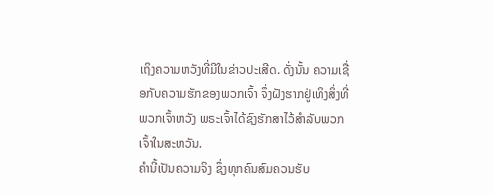ເຖິງຄວາມຫວັງທີ່ມີໃນຂ່າວປະເສີດ. ດັ່ງນັ້ນ ຄວາມເຊື່ອກັບຄວາມຮັກຂອງພວກເຈົ້າ ຈຶ່ງຝັງຮາກຢູ່ເທິງສິ່ງທີ່ພວກເຈົ້າຫວັງ ພຣະເຈົ້າໄດ້ຊົງຮັກສາໄວ້ສຳລັບພວກເຈົ້າໃນສະຫວັນ.
ຄຳນີ້ເປັນຄວາມຈິງ ຊຶ່ງທຸກຄົນສົມຄວນຮັບ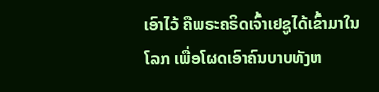ເອົາໄວ້ ຄືພຣະຄຣິດເຈົ້າເຢຊູໄດ້ເຂົ້າມາໃນໂລກ ເພື່ອໂຜດເອົາຄົນບາບທັງຫ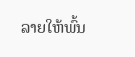ລາຍໃຫ້ພົ້ນ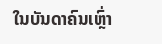ໃນບັນດາຄົນເຫຼົ່າ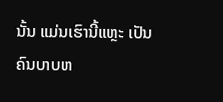ນັ້ນ ແມ່ນເຮົານີ້ແຫຼະ ເປັນຄົນບາບຫ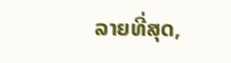ລາຍທີ່ສຸດ,